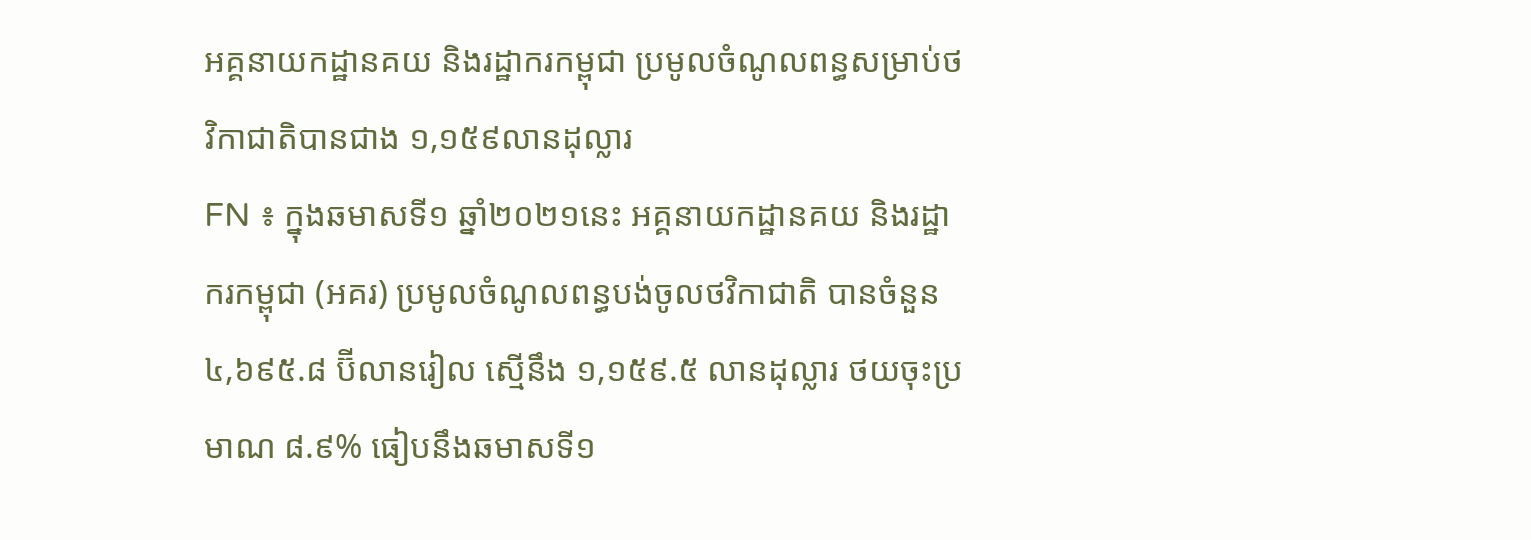អគ្គនាយកដ្ឋានគយ និងរដ្ឋាករកម្ពុជា ប្រមូលចំណូលពន្ធសម្រាប់ថវិកាជាតិបានជាង ១,១៥៩លានដុល្លារ
FN ៖ ក្នុងឆមាសទី១ ឆ្នាំ២០២១នេះ អគ្គនាយកដ្ឋានគយ និងរដ្ឋាករកម្ពុជា (អគរ) ប្រមូលចំណូលពន្ធបង់ចូលថវិកាជាតិ បានចំនួន៤,៦៩៥.៨ ប៊ីលានរៀល ស្មើនឹង ១,១៥៩.៥ លានដុល្លារ ថយចុះប្រមាណ ៨.៩% ធៀបនឹងឆមាសទី១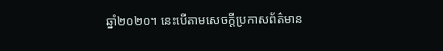ឆ្នាំ២០២០។ នេះបើតាមសេចក្តីប្រកាសព័ត៌មាន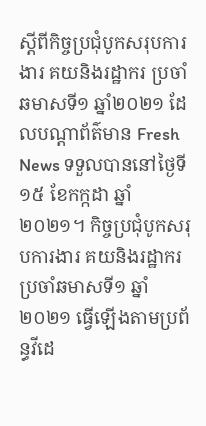ស្តីពីកិច្ចប្រជុំបូកសរុបការងារ គយនិងរដ្ឋាករ ប្រចាំឆមាសទី១ ឆ្នាំ២០២១ ដែលបណ្ដាព័ត៌មាន Fresh News ទទួលបាននៅថ្ងៃទី១៥ ខែកក្កដា ឆ្នាំ២០២១។ កិច្ចប្រជុំបូកសរុបការងារ គយនិងរដ្ឋាករ ប្រចាំឆមាសទី១ ឆ្នាំ២០២១ ធ្វើឡើងតាមប្រព័ន្ធវីដេ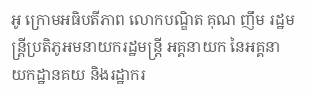អូ ក្រោមអធិបតីភាព លោកបណ្ឌិត គុណ ញឹម រដ្ឋមន្ត្រីប្រតិភូអមនាយករដ្ឋមន្ត្រី អគ្គនាយក នៃអគ្គនាយកដ្ឋានគយ និងរដ្ឋាករ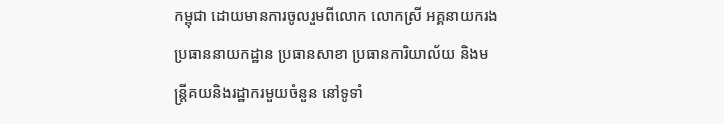កម្ពុជា ដោយមានការចូលរួមពីលោក លោកស្រី អគ្គនាយករង ប្រធាននាយកដ្ឋាន ប្រធានសាខា ប្រធានការិយាល័យ និងមន្ត្រីគយនិងរដ្ឋាករមួយចំនួន នៅទូទាំ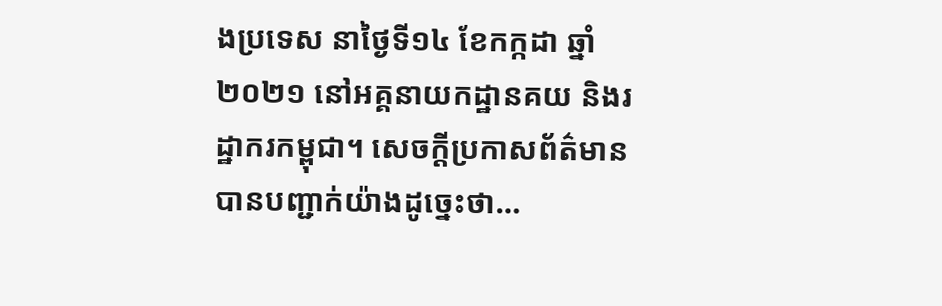ងប្រទេស នាថ្ងៃទី១៤ ខែកក្កដា ឆ្នាំ២០២១ នៅអគ្គនាយកដ្ឋានគយ និងរដ្ឋាករកម្ពុជា។ សេចក្តីប្រកាសព័ត៌មានបានបញ្ជាក់យ៉ាងដូច្នេះថា…